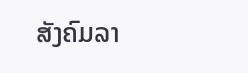ສັງຄົມລາ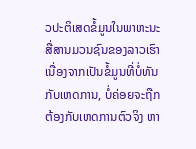ວປະຕິເສດຂໍ້ມູນໃນພາຫະນະສື່ສານມວນຊົນຂອງລາວເຮົາ ເນື່ອງຈາກເປັນຂໍ້ມູນທີ່ບໍ່ທັນກັບເຫດການ, ບໍ່ຄ່ອຍຈະຖືກຕ້ອງກັບເຫດການຕົວຈິງ ຫາ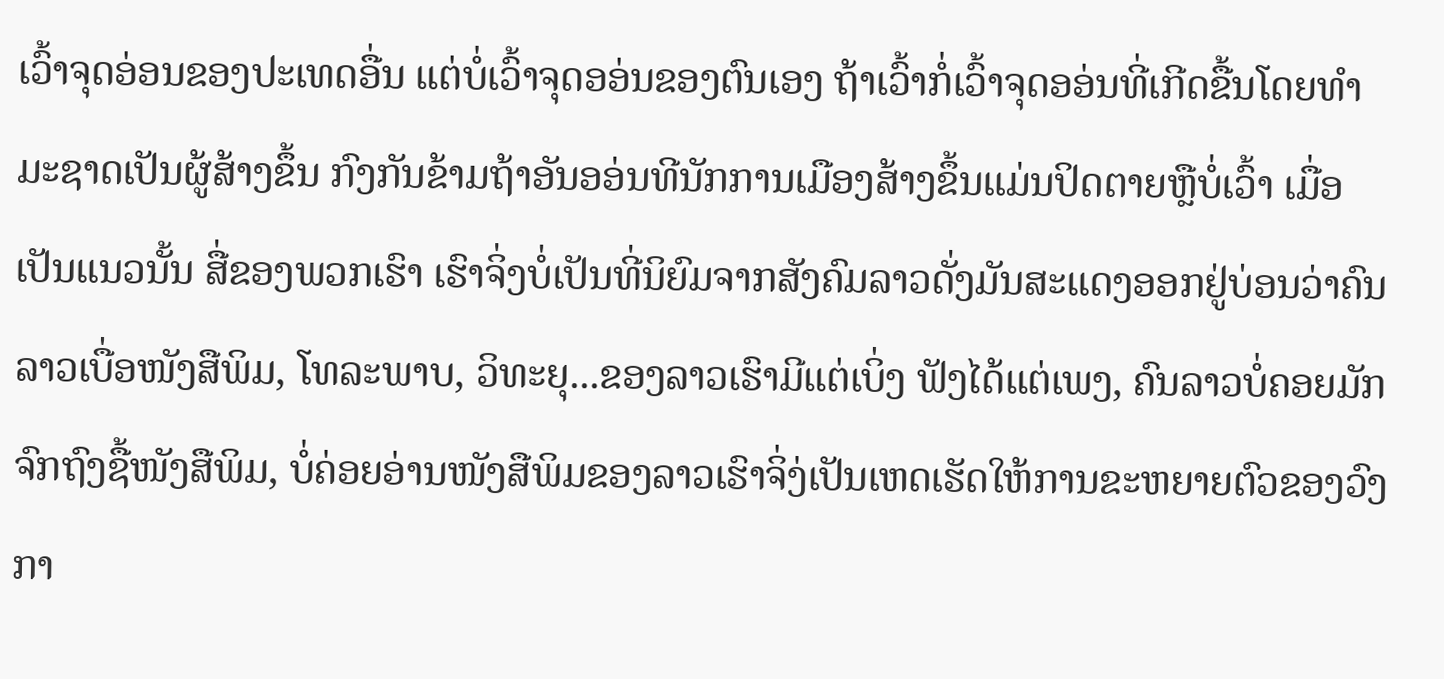ເວົ້າຈຸດອ່ອນຂອງປະເທດອື່ນ ແຕ່ບໍ່ເວົ້າຈຸດອອ່ນຂອງຕົນເອງ ຖ້າເວົ້າກໍ່ເວົ້າຈຸດອອ່ນທີ່ເກີດຂື້ນໂດຍທຳມະຊາດເປັນຜູ້ສ້າງຂຶ້ນ ກົງກັນຂ້າມຖ້າອັນອອ່ນທີນັກການເມືອງສ້າງຂຶ້ນແມ່ນປິດຕາຍຫຼືບໍ່ເວົ້າ ເມື່ອເປັນແນວນັ້ນ ສື່ຂອງພວກເຮົາ ເຮົາຈິ່ງບໍ່ເປັນທີ່ນິຍົມຈາກສັງຄົມລາວດັ່ງມັນສະແດງອອກຢູ່ບ່ອນວ່າຄົນລາວເບື່ອໜັງສືພິມ, ໂທລະພາບ, ວິທະຍຸ...ຂອງລາວເຮົາມີແຕ່ເບິ່ງ ຟັງໄດ້ແຕ່ເພງ, ຄົນລາວບໍ່ຄອຍມັກຈົກຖົງຊື້ໜັງສືພິມ, ບໍ່ຄ່ອຍອ່ານໜັງສືພິມຂອງລາວເຮົາຈິ່ງ່ເປັນເຫດເຮັດໃຫ້ການຂະຫຍາຍຕົວຂອງວົງກາ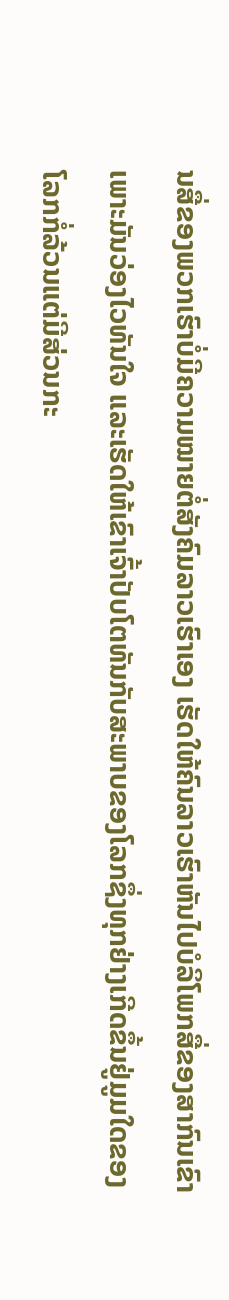ນສື່ຂອງພວກເຮົາບໍ່ມີຄວາມໝາຍຕໍ່ສັງຄົມລາວເຮົາເອງ ເຮັດໃຫ້ຄົນລາວເຮົາຫັນໄປບໍລິໂພກສື່ຂອງສາກົນເຂົາເພາະມັນວ່ອງໄວທັນໃຈ ແລະເຮັດໃຫ້ເຂົາເຈົ້າປັບໂຕທັນກັບສະພາບຂອງໂລກຊຶ່ງທຸກຢ່າງເກີດຂຶ້ນຢູ່ມູມໃດຂອງໂລກກໍ່ລ້ວນແຕ່ມີສ່ວນກະ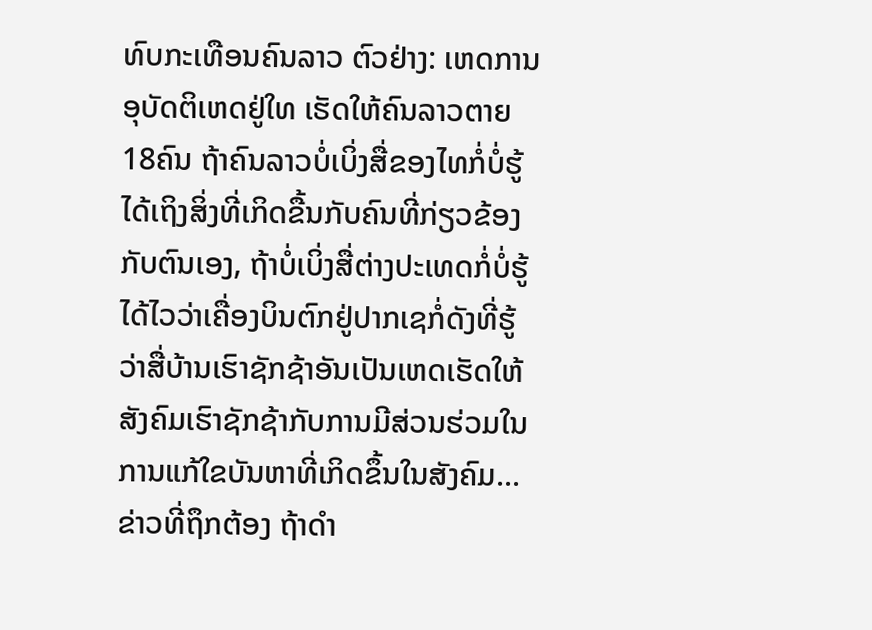ທົບກະເທືອນຄົນລາວ ຕົວຢ່າງ: ເຫດການອຸບັດຕິເຫດຢູ່ໃທ ເຮັດໃຫ້ຄົນລາວຕາຍ 18ຄົນ ຖ້າຄົນລາວບໍ່ເບິ່ງສື່ຂອງໄທກໍ່ບໍ່ຮູ້ໄດ້ເຖິງສິ່ງທີ່ເກິດຂື້ນກັບຄົນທີ່ກ່ຽວຂ້ອງກັບຕົນເອງ, ຖ້າບໍ່ເບິ່ງສື່ຕ່າງປະເທດກໍ່ບໍ່ຮູ້ໄດ້ໄວວ່າເຄື່ອງບິນຕົກຢູ່ປາກເຊກໍ່ດັງທີ່ຮູ້ວ່າສື່ບ້ານເຮົາຊັກຊ້າອັນເປັນເຫດເຮັດໃຫ້ສັງຄົມເຮົາຊັກຊ້າກັບການມີສ່ວນຮ່ວມໃນການແກ້ໃຂບັນຫາທີ່ເກິດຂຶ້ນໃນສັງຄົມ...ຂ່າວທີ່ຖຶກຕ້ອງ ຖ້າດຳ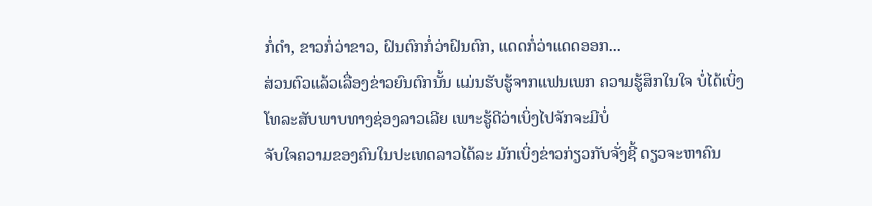ກໍ່ດຳ, ຂາວກໍ່ວ່າຂາວ, ຝົນຕົກກໍ່ວ່າຝົນຕົກ, ແດດກໍ່ວ່າແດດອອກ...
ສ່ວນຕົວແລ້ວເລື່ອງຂ່າວຍົນຕົກນັ້ນ ແມ່ນຮັບຮູ້ຈາກແຟນເພກ ຄວາມຮູ້ສຶກໃນໃຈ ບໍ່ໄດ້ເບິ່ງໂທລະສັບພາບທາງຊ່ອງລາວເລີຍ ເພາະຮູ້ດີວ່າເບິ່ງໄປຈັກຈະມີບໍ່
ຈັບໃຈຄວາມຂອງຄົນໃນປະເທດລາວໄດ້ລະ ມັກເບິ່ງຂ່າວກ່ຽວກັບຈັ່ງຊີ້ ດຽວຈະຫາຄົນ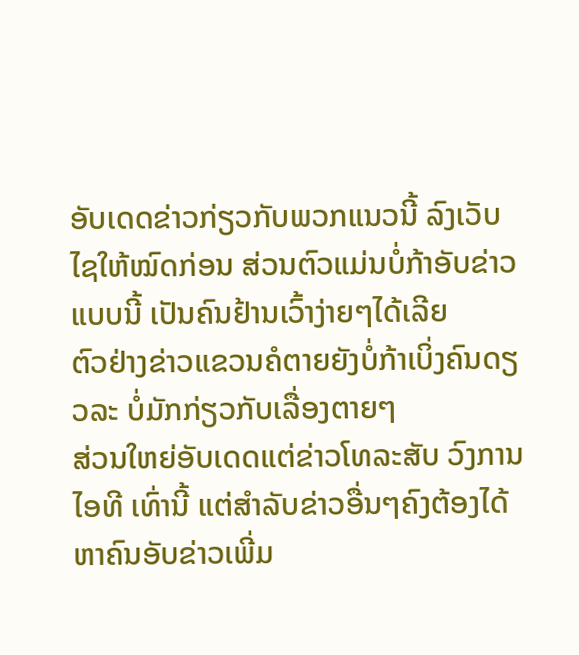ອັບເດດຂ່າວກ່ຽວກັບພວກແນວນີ້ ລົງເວັບໄຊໃຫ້ໝົດກ່ອນ ສ່ວນຕົວແມ່ນບໍ່ກ້າອັບຂ່າວແບບນີ້ ເປັນຄົນຢ້ານເວົ້າງ່າຍໆໄດ້ເລີຍ
ຕົວຢ່າງຂ່າວແຂວນຄໍຕາຍຍັງບໍ່ກ້າເບິ່ງຄົນດຽວລະ ບໍ່ມັກກ່ຽວກັບເລື່ອງຕາຍໆ
ສ່ວນໃຫຍ່ອັບເດດແຕ່ຂ່າວໂທລະສັບ ວົງການໄອທີ ເທົ່ານີ້ ແຕ່ສຳລັບຂ່າວອື່ນໆຄົງຕ້ອງໄດ້ຫາຄົນອັບຂ່າວເພີ່ມ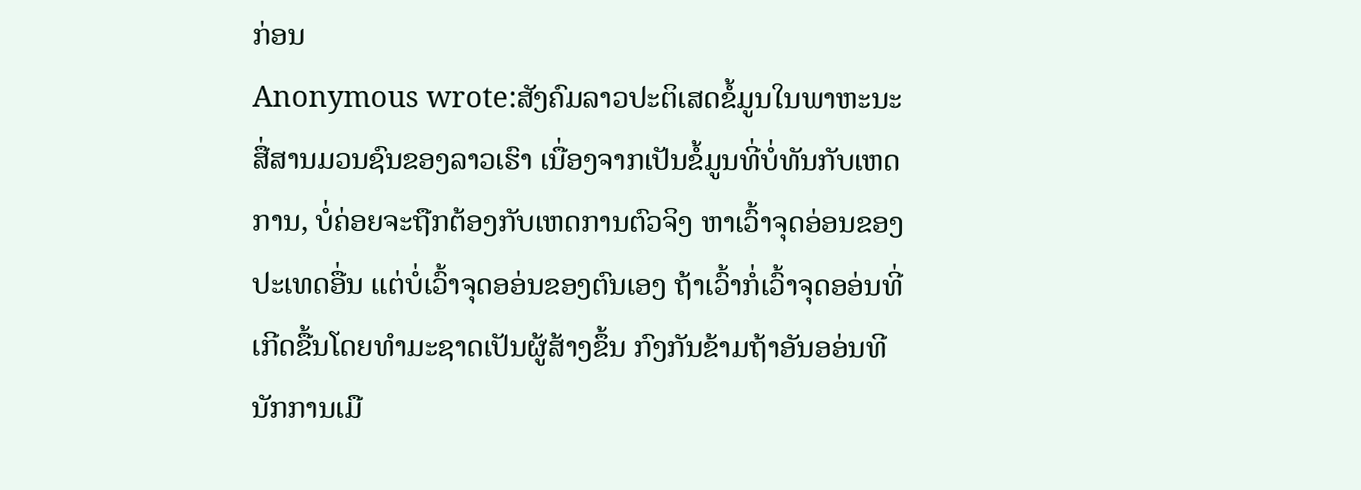ກ່ອນ
Anonymous wrote:ສັງຄົມລາວປະຕິເສດຂໍ້ມູນໃນພາຫະນະສື່ສານມວນຊົນຂອງລາວເຮົາ ເນື່ອງຈາກເປັນຂໍ້ມູນທີ່ບໍ່ທັນກັບເຫດການ, ບໍ່ຄ່ອຍຈະຖືກຕ້ອງກັບເຫດການຕົວຈິງ ຫາເວົ້າຈຸດອ່ອນຂອງປະເທດອື່ນ ແຕ່ບໍ່ເວົ້າຈຸດອອ່ນຂອງຕົນເອງ ຖ້າເວົ້າກໍ່ເວົ້າຈຸດອອ່ນທີ່ເກີດຂື້ນໂດຍທຳມະຊາດເປັນຜູ້ສ້າງຂຶ້ນ ກົງກັນຂ້າມຖ້າອັນອອ່ນທີນັກການເມື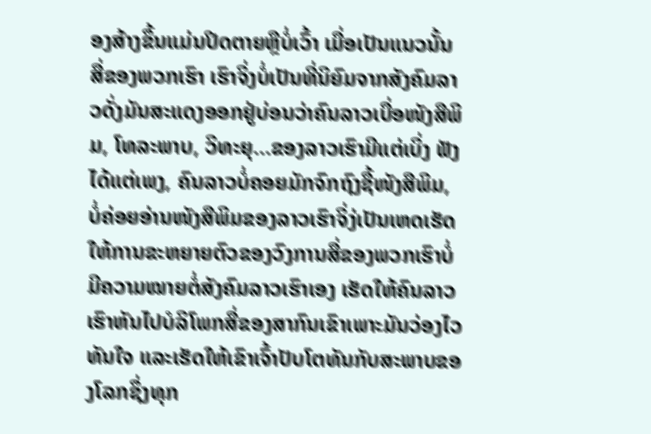ອງສ້າງຂຶ້ນແມ່ນປິດຕາຍຫຼືບໍ່ເວົ້າ ເມື່ອເປັນແນວນັ້ນ ສື່ຂອງພວກເຮົາ ເຮົາຈິ່ງບໍ່ເປັນທີ່ນິຍົມຈາກສັງຄົມລາວດັ່ງມັນສະແດງອອກຢູ່ບ່ອນວ່າຄົນລາວເບື່ອໜັງສືພິມ, ໂທລະພາບ, ວິທະຍຸ...ຂອງລາວເຮົາມີແຕ່ເບິ່ງ ຟັງໄດ້ແຕ່ເພງ, ຄົນລາວບໍ່ຄອຍມັກຈົກຖົງຊື້ໜັງສືພິມ, ບໍ່ຄ່ອຍອ່ານໜັງສືພິມຂອງລາວເຮົາຈິ່ງ່ເປັນເຫດເຮັດໃຫ້ການຂະຫຍາຍຕົວຂອງວົງການສື່ຂອງພວກເຮົາບໍ່ມີຄວາມໝາຍຕໍ່ສັງຄົມລາວເຮົາເອງ ເຮັດໃຫ້ຄົນລາວເຮົາຫັນໄປບໍລິໂພກສື່ຂອງສາກົນເຂົາເພາະມັນວ່ອງໄວທັນໃຈ ແລະເຮັດໃຫ້ເຂົາເຈົ້າປັບໂຕທັນກັບສະພາບຂອງໂລກຊຶ່ງທຸກ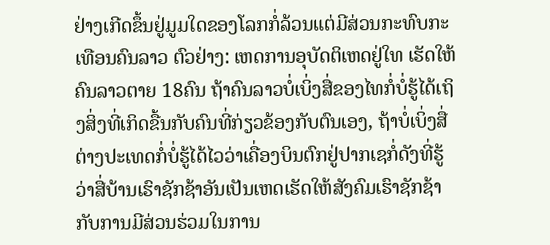ຢ່າງເກີດຂຶ້ນຢູ່ມູມໃດຂອງໂລກກໍ່ລ້ວນແຕ່ມີສ່ວນກະທົບກະເທືອນຄົນລາວ ຕົວຢ່າງ: ເຫດການອຸບັດຕິເຫດຢູ່ໃທ ເຮັດໃຫ້ຄົນລາວຕາຍ 18ຄົນ ຖ້າຄົນລາວບໍ່ເບິ່ງສື່ຂອງໄທກໍ່ບໍ່ຮູ້ໄດ້ເຖິງສິ່ງທີ່ເກິດຂື້ນກັບຄົນທີ່ກ່ຽວຂ້ອງກັບຕົນເອງ, ຖ້າບໍ່ເບິ່ງສື່ຕ່າງປະເທດກໍ່ບໍ່ຮູ້ໄດ້ໄວວ່າເຄື່ອງບິນຕົກຢູ່ປາກເຊກໍ່ດັງທີ່ຮູ້ວ່າສື່ບ້ານເຮົາຊັກຊ້າອັນເປັນເຫດເຮັດໃຫ້ສັງຄົມເຮົາຊັກຊ້າກັບການມີສ່ວນຮ່ວມໃນການ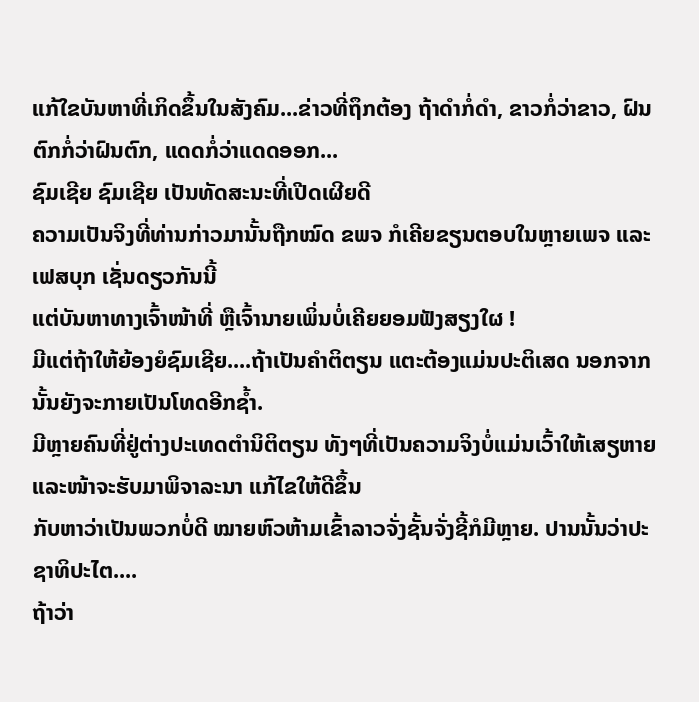ແກ້ໃຂບັນຫາທີ່ເກິດຂຶ້ນໃນສັງຄົມ...ຂ່າວທີ່ຖຶກຕ້ອງ ຖ້າດຳກໍ່ດຳ, ຂາວກໍ່ວ່າຂາວ, ຝົນຕົກກໍ່ວ່າຝົນຕົກ, ແດດກໍ່ວ່າແດດອອກ...
ຊົມເຊີຍ ຊົມເຊີຍ ເປັນທັດສະນະທີ່ເປີດເຜີຍດີ
ຄວາມເປັນຈິງທີ່ທ່ານກ່າວມານັ້ນຖືກໝົດ ຂພຈ ກໍເຄີຍຂຽນຕອບໃນຫຼາຍເພຈ ແລະ ເຟສບຸກ ເຊັ່ນດຽວກັນນີ້
ແຕ່ບັນຫາທາງເຈົ້າໜ້າທີ່ ຫຼືເຈົ້ານາຍເພິ່ນບໍ່ເຄີຍຍອມຟັງສຽງໃຜ !
ມີແຕ່ຖ້າໃຫ້ຍ້ອງຍໍຊົມເຊີຍ....ຖ້າເປັນຄໍາຕິຕຽນ ແຕະຕ້ອງແມ່ນປະຕິເສດ ນອກຈາກນັ້ນຍັງຈະກາຍເປັນໂທດອີກຊໍ້າ.
ມີຫຼາຍຄົນທີ່ຢູ່ຕ່າງປະເທດຕໍານິຕິຕຽນ ທັງໆທີ່ເປັນຄວາມຈິງບໍ່ແມ່ນເວົ້າໃຫ້ເສຽຫາຍ ແລະໜ້າຈະຮັບມາພິຈາລະນາ ແກ້ໄຂໃຫ້ດີຂຶ້ນ
ກັບຫາວ່າເປັນພວກບໍ່ດີ ໝາຍຫົວຫ້າມເຂົ້າລາວຈັ່ງຊັ້ນຈັ່ງຊີ້ກໍມີຫຼາຍ. ປານນັ້ນວ່າປະຊາທິປະໄຕ....
ຖ້າວ່າ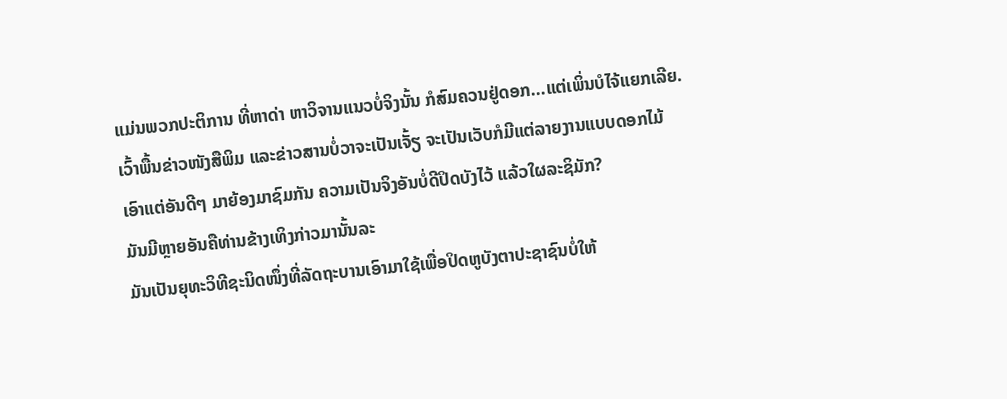ແມ່ນພວກປະຕິການ ທີ່ຫາດ່າ ຫາວິຈານແນວບໍ່ຈິງນັ້ນ ກໍສົມຄວນຢູ່ດອກ...ແຕ່ເພິ່ນບໍໄຈ້ແຍກເລີຍ.
ເວົ້າພື້ນຂ່າວໜັງສືພິມ ແລະຂ່າວສານບໍ່ວາຈະເປັນເຈັ້ຽ ຈະເປັນເວັບກໍມີແຕ່ລາຍງານແບບດອກໄມ້
ເອົາແຕ່ອັນດີໆ ມາຍ້ອງມາຊົມກັນ ຄວາມເປັນຈິງອັນບໍ່ດີປິດບັງໄວ້ ແລ້ວໃຜລະຊິມັກ?
ມັນມີຫຼາຍອັນຄືທ່ານຂ້າງເທິງກ່າວມານັ້ນລະ
ມັນເປັນຍຸທະວິທີຊະນິດໜຶ່ງທີ່ລັດຖະບານເອົາມາໃຊ້ເພື່ອປິດຫູບັງຕາປະຊາຊົນບໍ່ໃຫ້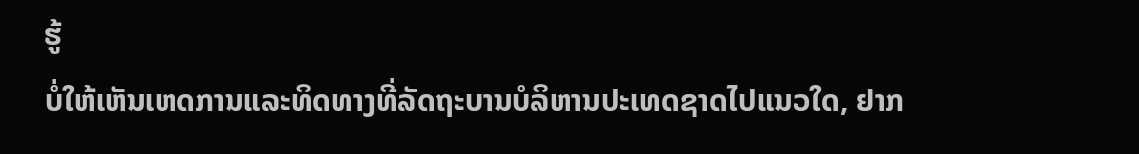ຮູ້
ບໍ່ໃຫ້ເຫັນເຫດການແລະທິດທາງທີ່ລັດຖະບານບໍລິຫານປະເທດຊາດໄປແນວໃດ, ຢາກ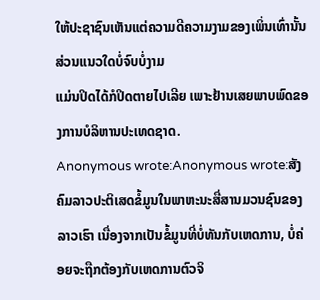ໃຫ້ປະຊາຊົນເຫັນແຕ່ຄວາມດີຄວາມງາມຂອງເພິ່ນເທົ່ານັ້ນ ສ່ວນແນວໃດບໍ່ຈົບບໍ່ງາມ
ແມ່ນປິດໄດ້ກໍປິດຕາຍໄປເລີຍ ເພາະຢ້ານເສຍພາບພົດຂອງການບໍລິຫານປະເທດຊາດ.
Anonymous wrote:Anonymous wrote:ສັງຄົມລາວປະຕິເສດຂໍ້ມູນໃນພາຫະນະສື່ສານມວນຊົນຂອງລາວເຮົາ ເນື່ອງຈາກເປັນຂໍ້ມູນທີ່ບໍ່ທັນກັບເຫດການ, ບໍ່ຄ່ອຍຈະຖືກຕ້ອງກັບເຫດການຕົວຈິ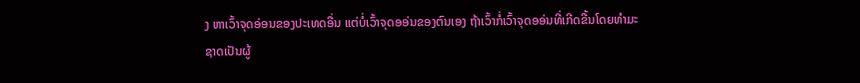ງ ຫາເວົ້າຈຸດອ່ອນຂອງປະເທດອື່ນ ແຕ່ບໍ່ເວົ້າຈຸດອອ່ນຂອງຕົນເອງ ຖ້າເວົ້າກໍ່ເວົ້າຈຸດອອ່ນທີ່ເກີດຂື້ນໂດຍທຳມະຊາດເປັນຜູ້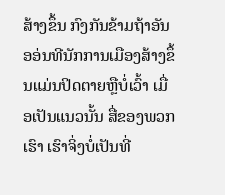ສ້າງຂຶ້ນ ກົງກັນຂ້າມຖ້າອັນອອ່ນທີນັກການເມືອງສ້າງຂຶ້ນແມ່ນປິດຕາຍຫຼືບໍ່ເວົ້າ ເມື່ອເປັນແນວນັ້ນ ສື່ຂອງພວກເຮົາ ເຮົາຈິ່ງບໍ່ເປັນທີ່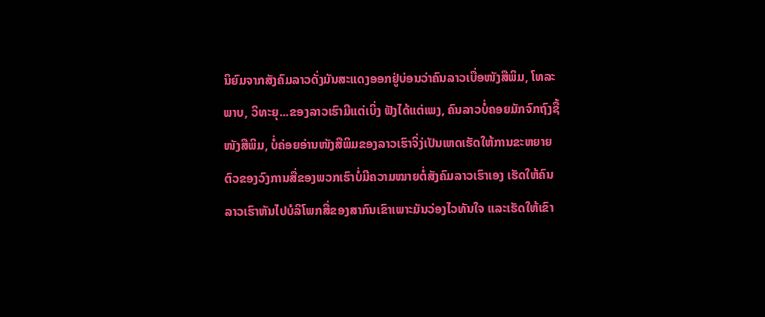ນິຍົມຈາກສັງຄົມລາວດັ່ງມັນສະແດງອອກຢູ່ບ່ອນວ່າຄົນລາວເບື່ອໜັງສືພິມ, ໂທລະພາບ, ວິທະຍຸ...ຂອງລາວເຮົາມີແຕ່ເບິ່ງ ຟັງໄດ້ແຕ່ເພງ, ຄົນລາວບໍ່ຄອຍມັກຈົກຖົງຊື້ໜັງສືພິມ, ບໍ່ຄ່ອຍອ່ານໜັງສືພິມຂອງລາວເຮົາຈິ່ງ່ເປັນເຫດເຮັດໃຫ້ການຂະຫຍາຍຕົວຂອງວົງການສື່ຂອງພວກເຮົາບໍ່ມີຄວາມໝາຍຕໍ່ສັງຄົມລາວເຮົາເອງ ເຮັດໃຫ້ຄົນລາວເຮົາຫັນໄປບໍລິໂພກສື່ຂອງສາກົນເຂົາເພາະມັນວ່ອງໄວທັນໃຈ ແລະເຮັດໃຫ້ເຂົາ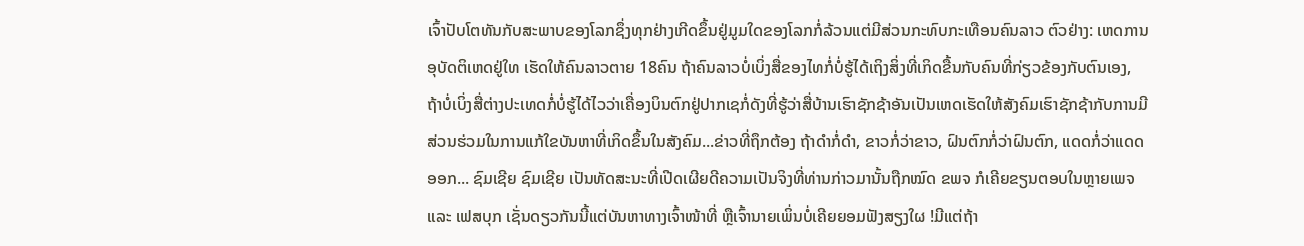ເຈົ້າປັບໂຕທັນກັບສະພາບຂອງໂລກຊຶ່ງທຸກຢ່າງເກີດຂຶ້ນຢູ່ມູມໃດຂອງໂລກກໍ່ລ້ວນແຕ່ມີສ່ວນກະທົບກະເທືອນຄົນລາວ ຕົວຢ່າງ: ເຫດການອຸບັດຕິເຫດຢູ່ໃທ ເຮັດໃຫ້ຄົນລາວຕາຍ 18ຄົນ ຖ້າຄົນລາວບໍ່ເບິ່ງສື່ຂອງໄທກໍ່ບໍ່ຮູ້ໄດ້ເຖິງສິ່ງທີ່ເກິດຂື້ນກັບຄົນທີ່ກ່ຽວຂ້ອງກັບຕົນເອງ, ຖ້າບໍ່ເບິ່ງສື່ຕ່າງປະເທດກໍ່ບໍ່ຮູ້ໄດ້ໄວວ່າເຄື່ອງບິນຕົກຢູ່ປາກເຊກໍ່ດັງທີ່ຮູ້ວ່າສື່ບ້ານເຮົາຊັກຊ້າອັນເປັນເຫດເຮັດໃຫ້ສັງຄົມເຮົາຊັກຊ້າກັບການມີສ່ວນຮ່ວມໃນການແກ້ໃຂບັນຫາທີ່ເກິດຂຶ້ນໃນສັງຄົມ...ຂ່າວທີ່ຖຶກຕ້ອງ ຖ້າດຳກໍ່ດຳ, ຂາວກໍ່ວ່າຂາວ, ຝົນຕົກກໍ່ວ່າຝົນຕົກ, ແດດກໍ່ວ່າແດດອອກ... ຊົມເຊີຍ ຊົມເຊີຍ ເປັນທັດສະນະທີ່ເປີດເຜີຍດີຄວາມເປັນຈິງທີ່ທ່ານກ່າວມານັ້ນຖືກໝົດ ຂພຈ ກໍເຄີຍຂຽນຕອບໃນຫຼາຍເພຈ ແລະ ເຟສບຸກ ເຊັ່ນດຽວກັນນີ້ແຕ່ບັນຫາທາງເຈົ້າໜ້າທີ່ ຫຼືເຈົ້ານາຍເພິ່ນບໍ່ເຄີຍຍອມຟັງສຽງໃຜ !ມີແຕ່ຖ້າ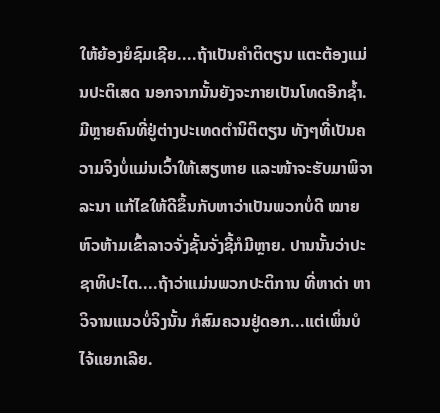ໃຫ້ຍ້ອງຍໍຊົມເຊີຍ....ຖ້າເປັນຄໍາຕິຕຽນ ແຕະຕ້ອງແມ່ນປະຕິເສດ ນອກຈາກນັ້ນຍັງຈະກາຍເປັນໂທດອີກຊໍ້າ.ມີຫຼາຍຄົນທີ່ຢູ່ຕ່າງປະເທດຕໍານິຕິຕຽນ ທັງໆທີ່ເປັນຄວາມຈິງບໍ່ແມ່ນເວົ້າໃຫ້ເສຽຫາຍ ແລະໜ້າຈະຮັບມາພິຈາລະນາ ແກ້ໄຂໃຫ້ດີຂຶ້ນກັບຫາວ່າເປັນພວກບໍ່ດີ ໝາຍຫົວຫ້າມເຂົ້າລາວຈັ່ງຊັ້ນຈັ່ງຊີ້ກໍມີຫຼາຍ. ປານນັ້ນວ່າປະຊາທິປະໄຕ....ຖ້າວ່າແມ່ນພວກປະຕິການ ທີ່ຫາດ່າ ຫາວິຈານແນວບໍ່ຈິງນັ້ນ ກໍສົມຄວນຢູ່ດອກ...ແຕ່ເພິ່ນບໍໄຈ້ແຍກເລີຍ.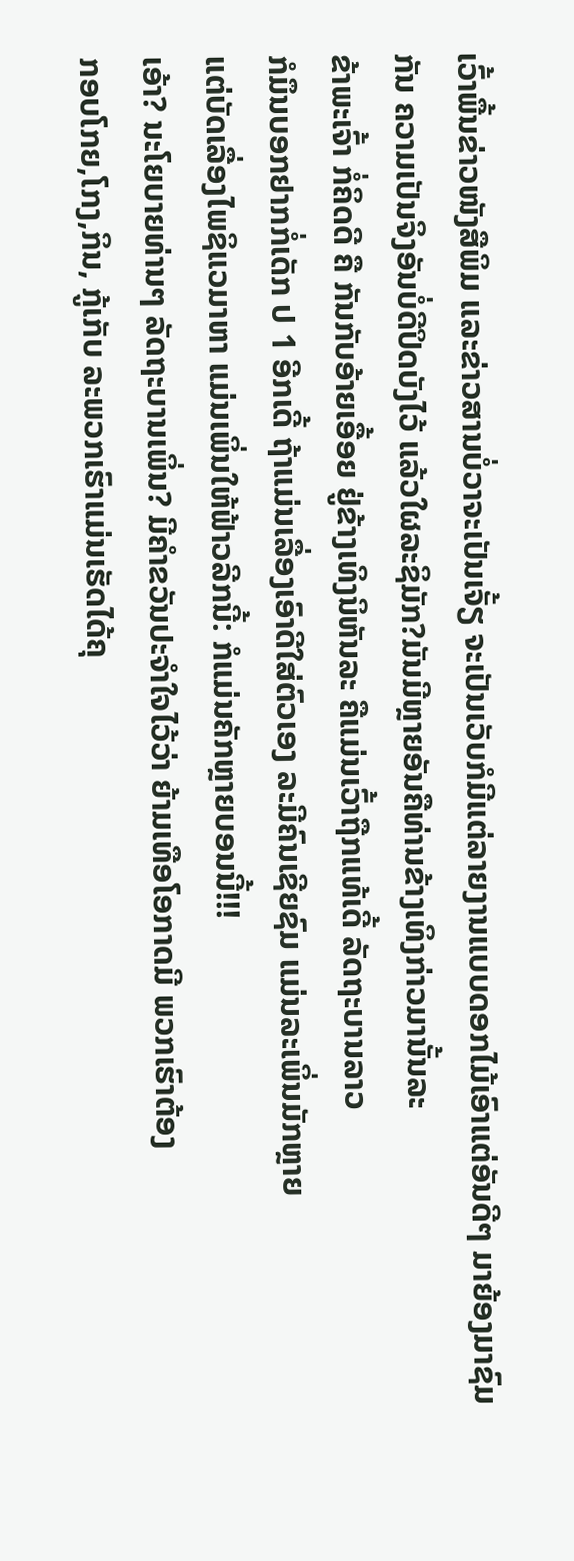ເວົ້າພື້ນຂ່າວໜັງສືພິມ ແລະຂ່າວສານບໍ່ວາຈະເປັນເຈັ້ຽ ຈະເປັນເວັບກໍມີແຕ່ລາຍງານແບບດອກໄມ້ເອົາແຕ່ອັນດີໆ ມາຍ້ອງມາຊົມກັນ ຄວາມເປັນຈິງອັນບໍ່ດີປິດບັງໄວ້ ແລ້ວໃຜລະຊິມັກ?ມັນມີຫຼາຍອັນຄືທ່ານຂ້າງເທິງກ່າວມານັ້ນລະ
ຂ້າພະເຈົ້າ ກໍ່ຄິດດີ ຄື ກັນກັບອ້າຍເອື້ອຍ ຢູ່ຂ້າງເທິງນິຫັນລະ ຄືແມ່ນເວົ້າຖືກແທ້ເດີ້ ລັດຖະບານລາວ
ກໍມຶນບອກຢາກກໍ່ເດັກ ປ 1 ອີກເດີ້ ຖ້າແມ່ນເລື່ອງເອົາດີໃສ່ຕົວເອງ ລະມີຄົນເຊີຍຊົມ ແມ່ນລະເພິ່ນມັກຫຼາຍ
ແຕ່ບັດເລື່ອງໄພຊິແວມາຫາ ແມ່ນເພິ່ນໃຫ້ຟ້າວລີກນີ້: ກໍແມ່ນຄັກຫຼາຍບອນນີ້!!!
ເອ້າ? ນະໂຍບາຍທ່ານໆ ລັດຖະບານເພິ່ນ? ມີຄຳຂວັນປະຈຳໃຈໄວ້ວ່າ ຍ້າມເທືອໂອກາດມີ ພວກເຮົາຕ້ອງ
ກອບໂກຍ,ໂກງ,ກິນ, ກູ້ເກັບ ລະພວກເຮົາແມ່ນເຮັດໄດ້ຄຸ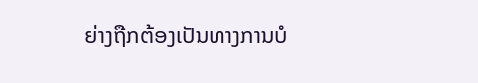ຍ່າງຖືກຕ້ອງເປັນທາງການບໍ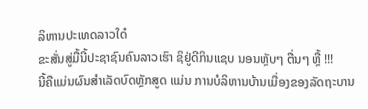ລິຫານປະເທດລາວໃດ໋
ຂະສັ່ນສູ່ມື້ນີ້ປະຊາຊົນຄົນລາວເຮົາ ຊິຢູ່ດີກິນແຊບ ນອນຫຼັບໆ ຕື່ນໆ ຫຼື້ !!!
ນີ້ຄືແມ່ນຜົນສຳເລັດບົດຫຼັກສູດ ແມ່ນ ການບໍລິຫານບ້ານເມື່ອງຂອງລັດຖະບານ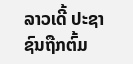ລາວເດີ້ ປະຊາຊົນຖືກຕົ້ມ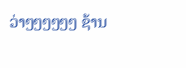ວ່າໆໆໆໆໆໆ ຊ້ານ